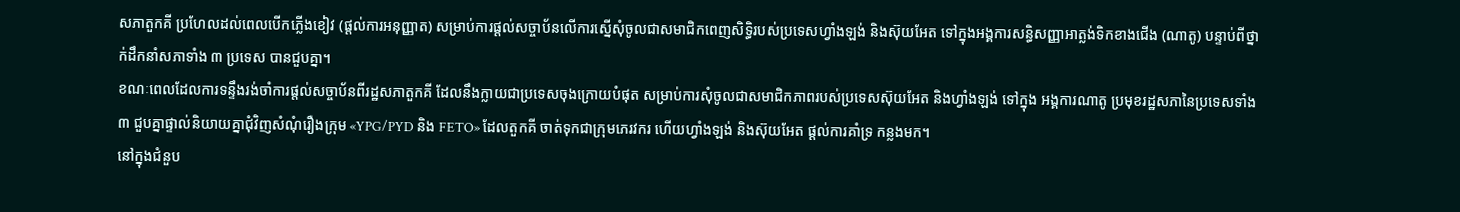សភាតួកគី ប្រហែលដល់ពេលបើកភ្លើងខៀវ (ផ្ដល់ការអនុញ្ញាត) សម្រាប់ការផ្តល់សច្ចាប័នលើការស្នើសុំចូលជាសមាជិកពេញសិទ្ធិរបស់ប្រទេសហ្វាំងឡង់ និងស៊ុយអែត ទៅក្នុងអង្គការសន្ធិសញ្ញាអាត្លង់ទិកខាងជើង (ណាតូ) បន្ទាប់ពីថ្នាក់ដឹកនាំសភាទាំង ៣ ប្រទេស បានជួបគ្នា។
ខណៈពេលដែលការទន្ទឹងរង់ចាំការផ្តល់សច្ចាប័នពីរដ្ឋសភាតួកគី ដែលនឹងក្លាយជាប្រទេសចុងក្រោយបំផុត សម្រាប់ការសុំចូលជាសមាជិកភាពរបស់ប្រទេសស៊ុយអែត និងហ្វាំងឡង់ ទៅក្នុង អង្គការណាតូ ប្រមុខរដ្ឋសភានៃប្រទេសទាំង ៣ ជួបគ្នាផ្ទាល់និយាយគ្នាជុំវិញសំណុំរឿងក្រុម «YPG/PYD និង FETO» ដែលតួកគី ចាត់ទុកជាក្រុមភេរវករ ហើយហ្វាំងឡង់ និងស៊ុយអែត ផ្តល់ការគាំទ្រ កន្លងមក។
នៅក្នុងជំនួប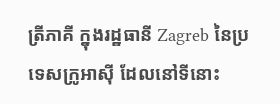ត្រីភាគី ក្នុងរដ្ឋធានី Zagreb នៃប្រទេសក្រូអាស៊ី ដែលនៅទីនោះ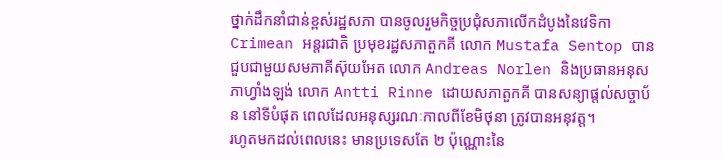ថ្នាក់ដឹកនាំជាន់ខ្ពស់រដ្ឋសភា បានចូលរួមកិច្ចប្រជុំសភាលើកដំបូងនៃវេទិកា Crimean អន្តរជាតិ ប្រមុខរដ្ឋសភាតួកគី លោក Mustafa Sentop បានជួបជាមួយសមភាគីស៊ុយអែត លោក Andreas Norlen និងប្រធានអនុសភាហ្វាំងឡង់ លោក Antti Rinne ដោយសភាតួកគី បានសន្យាផ្តល់សច្ចាប័ន នៅទីបំផុត ពេលដែលអនុស្សរណៈកាលពីខែមិថុនា ត្រូវបានអនុវត្ត។
រហូតមកដល់ពេលនេះ មានប្រទេសតែ ២ ប៉ុណ្ណោះនៃ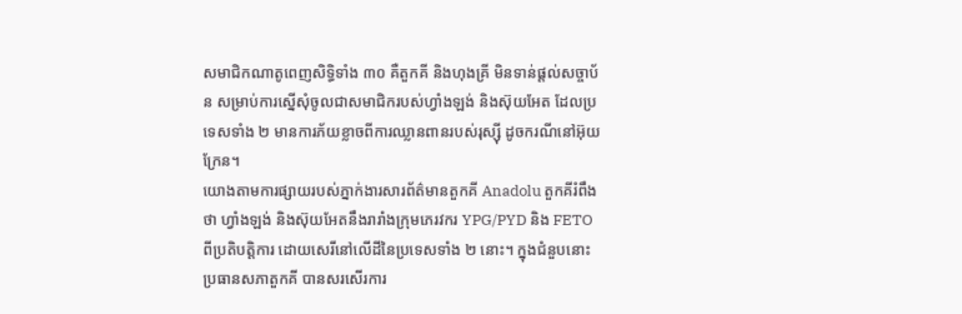សមាជិកណាតូពេញសិទ្ធិទាំង ៣០ គឺតួកគី និងហុងគ្រី មិនទាន់ផ្តល់សច្ចាប័ន សម្រាប់ការស្នើសុំចូលជាសមាជិករបស់ហ្វាំងឡង់ និងស៊ុយអែត ដែលប្រទេសទាំង ២ មានការភ័យខ្លាចពីការឈ្លានពានរបស់រុស្ស៊ី ដូចករណីនៅអ៊ុយក្រែន។
យោងតាមការផ្សាយរបស់ភ្នាក់ងារសារព័ត៌មានតួកគី Anadolu តួកគីរំពឹងថា ហ្វាំងឡង់ និងស៊ុយអែតនឹងរារាំងក្រុមភេរវករ YPG/PYD និង FETO ពីប្រតិបត្តិការ ដោយសេរីនៅលើដីនៃប្រទេសទាំង ២ នោះ។ ក្នុងជំនួបនោះ ប្រធានសភាតួកគី បានសរសើរការ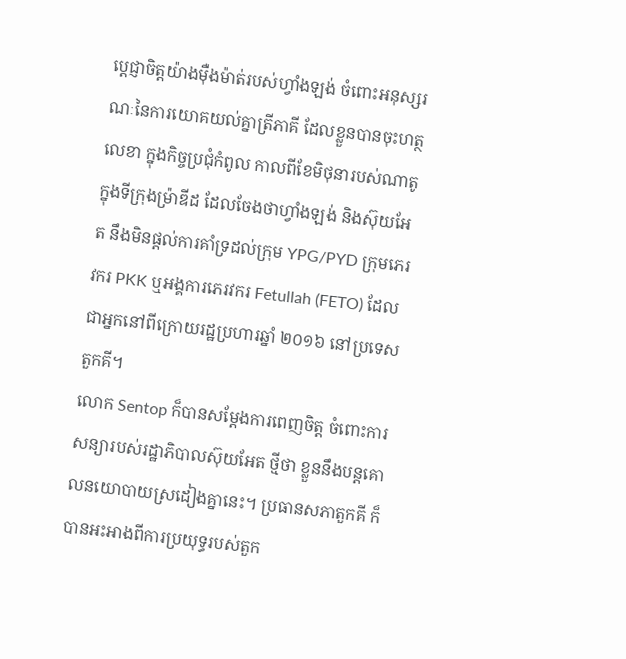ប្តេជ្ញាចិត្តយ៉ាងម៉ឺងម៉ាត់របស់ហ្វាំងឡង់ ចំពោះអនុស្សរណៈនៃការយោគយល់គ្នាត្រីភាគី ដែលខ្លួនបានចុះហត្ថលេខា ក្នុងកិច្ចប្រជុំកំពូល កាលពីខែមិថុនារបស់ណាតូ ក្នុងទីក្រុងម៉ា្រឌីដ ដែលចែងថាហ្វាំងឡង់ និងស៊ុយអែត នឹងមិនផ្តល់ការគាំទ្រដល់ក្រុម YPG/PYD ក្រុមភេរវករ PKK ឬអង្គការភេរវករ Fetullah (FETO) ដែលជាអ្នកនៅពីក្រោយរដ្ឋប្រហារឆ្នាំ ២០១៦ នៅប្រទេសតួកគី។
លោក Sentop ក៏បានសម្តែងការពេញចិត្ត ចំពោះការសន្យារបស់រដ្ឋាភិបាលស៊ុយអែត ថ្មីថា ខ្លួននឹងបន្តគោលនយោបាយស្រដៀងគ្នានេះ។ ប្រធានសភាតួកគី ក៏បានអះអាងពីការប្រយុទ្ធរបស់តួក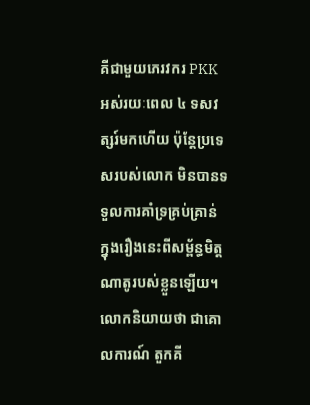គីជាមួយភេរវករ PKK អស់រយៈពេល ៤ ទសវត្សរ៍មកហើយ ប៉ុន្តែប្រទេសរបស់លោក មិនបានទទួលការគាំទ្រគ្រប់គ្រាន់ ក្នុងរឿងនេះពីសម្ព័ន្ធមិត្តណាតូរបស់ខ្លួនឡើយ។
លោកនិយាយថា ជាគោលការណ៍ តួកគី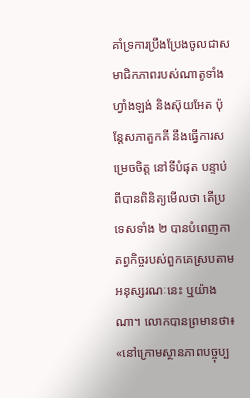គាំទ្រការប្រឹងប្រែងចូលជាសមាជិកភាពរបស់ណាតូទាំងហ្វាំងឡង់ និងស៊ុយអែត ប៉ុន្តែសភាតួកគី នឹងធ្វើការសម្រេចចិត្ត នៅទីបំផុត បន្ទាប់ពីបានពិនិត្យមើលថា តើប្រទេសទាំង ២ បានបំពេញកាតព្វកិច្ចរបស់ពួកគេស្របតាមអនុស្សរណៈនេះ ឬយ៉ាងណា។ លោកបានព្រមានថា៖ «នៅក្រោមស្ថានភាពបច្ចុប្ប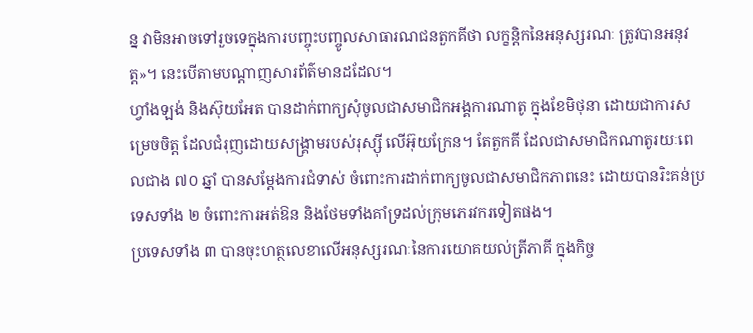ន្ន វាមិនអាចទៅរួចទេក្នុងការបញ្ចុះបញ្ចូលសាធារណជនតួកគីថា លក្ខន្តិកនៃអនុស្សរណៈ ត្រូវបានអនុវត្ត»។ នេះបើតាមបណ្ដាញសារព័ត៌មានដដែល។
ហ្វាំងឡង់ និងស៊ុយអែត បានដាក់ពាក្យសុំចូលជាសមាជិកអង្គការណាតូ ក្នុងខែមិថុនា ដោយជាការសម្រេចចិត្ត ដែលជំរុញដោយសង្គ្រាមរបស់រុស្ស៊ី លើអ៊ុយក្រែន។ តែតួកគី ដែលជាសមាជិកណាតូរយៈពេលជាង ៧០ ឆ្នាំ បានសម្តែងការជំទាស់ ចំពោះការដាក់ពាក្យចូលជាសមាជិកភាពនេះ ដោយបានរិះគន់ប្រទេសទាំង ២ ចំពោះការអត់ឱន និងថែមទាំងគាំទ្រដល់ក្រុមភេរវករទៀតផង។
ប្រទេសទាំង ៣ បានចុះហត្ថលេខាលើអនុស្សរណៈនៃការយោគយល់ត្រីភាគី ក្នុងកិច្ច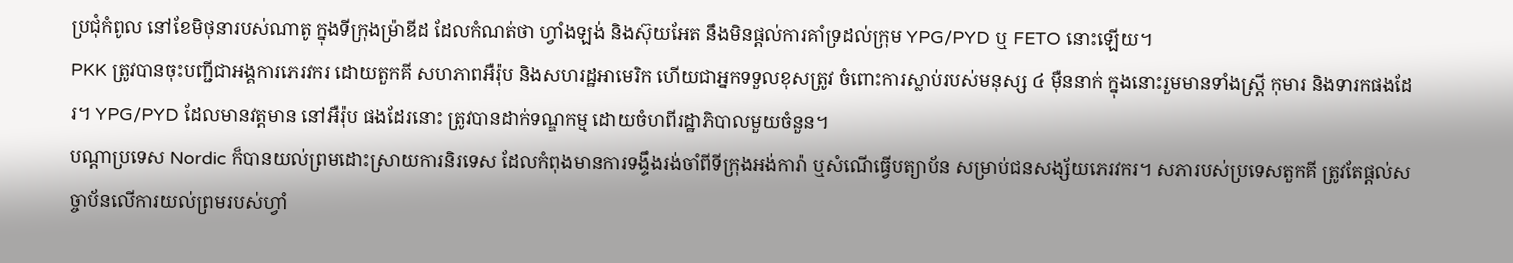ប្រជុំកំពូល នៅខែមិថុនារបស់ណាតូ ក្នុងទីក្រុងម៉ា្រឌីដ ដែលកំណត់ថា ហ្វាំងឡង់ និងស៊ុយអែត នឹងមិនផ្តល់ការគាំទ្រដល់ក្រុម YPG/PYD ឬ FETO នោះឡើយ។
PKK ត្រូវបានចុះបញ្ជីជាអង្គការភេរវករ ដោយតួកគី សហភាពអឺរ៉ុប និងសហរដ្ឋអាមេរិក ហើយជាអ្នកទទួលខុសត្រូវ ចំពោះការស្លាប់របស់មនុស្ស ៤ ម៉ឺននាក់ ក្នុងនោះរួមមានទាំងស្ត្រី កុមារ និងទារកផងដែរ។ YPG/PYD ដែលមានវត្តមាន នៅអឺរ៉ុប ផងដែរនោះ ត្រូវបានដាក់ទណ្ឌកម្ម ដោយចំហពីរដ្ឋាភិបាលមួយចំនួន។
បណ្តាប្រទេស Nordic ក៏បានយល់ព្រមដោះស្រាយការនិរទេស ដែលកំពុងមានការទង្ទឹងរង់ចាំពីទីក្រុងអង់ការ៉ា ឬសំណើធ្វើបត្យាប័ន សម្រាប់ជនសង្ស័យភេរវករ។ សភារបស់ប្រទេសតួកគី ត្រូវតែផ្តល់សច្ចាប័នលើការយល់ព្រមរបស់ហ្វាំ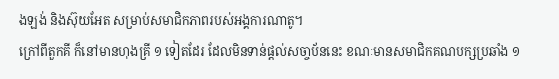ងឡង់ និងស៊ុយអែត សម្រាប់សមាជិកភាពរបស់អង្គការណាតូ។
ក្រៅពីតួកគី ក៏នៅមានហុងគ្រី ១ ទៀតដែរ ដែលមិនទាន់ផ្ដល់សចា្ចប័ននេះ ខណៈមានសមាជិកគណបក្សប្រឆាំង ១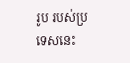រូប របស់ប្រទេសនេះ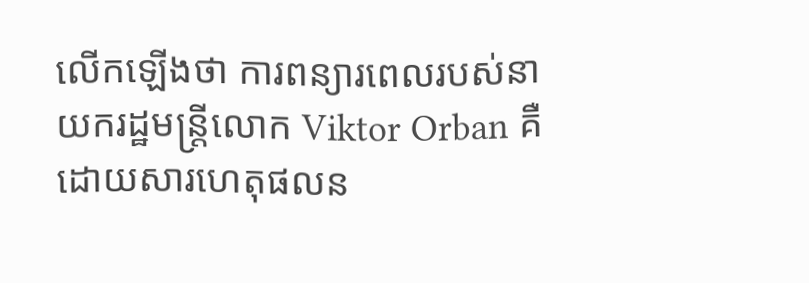លើកឡើងថា ការពន្យារពេលរបស់នាយករដ្ឋមន្រ្តីលោក Viktor Orban គឺដោយសារហេតុផលន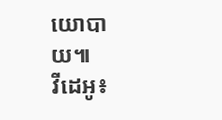យោបាយ៕
វីដេអូ៖